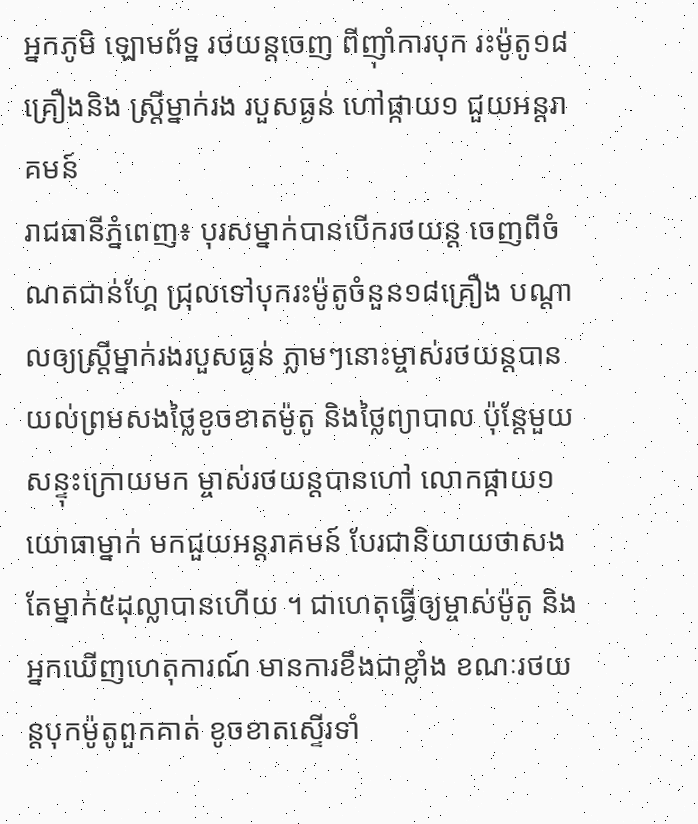អ្នកភូមិ ឡោមព័ទ្ឋ រថយន្តចេញ ពីញ៉ាំការបុក រះម៉ូតូ១៨ គ្រឿងនិង ស្ត្រីម្នាក់រង របួសធ្ងន់ ហៅផ្កាយ១ ជួយអន្តរាគមន៍
រាជធានីភ្នំពេញ៖ បុរសម្នាក់បានបើករថយន្ត ចេញពីចំណតជាន់ហ្គែ ជ្រុលទៅបុករះម៉ូតូចំនួន១៨គ្រឿង បណ្តាលឲ្យស្ត្រីម្នាក់រងរបួសធ្ងន់ ភ្លាមៗនោះម្ចាស់រថយន្តបាន យល់ព្រមសងថ្លៃខូចខាតម៉ូតូ និងថ្លៃព្យាបាល ប៉ុន្តែមួយសន្ទុះក្រោយមក ម្ចាស់រថយន្តបានហៅ លោកផ្កាយ១ យោធាម្នាក់ មកជួយអន្តរាគមន៍ បែរជានិយាយថាសង តែម្នាក់៥ដុល្លាបានហើយ ។ ជាហេតុធ្វើឲ្យម្ចាស់ម៉ូតូ និងអ្នកឃើញហេតុការណ៍ មានការខឹងជាខ្លាំង ខណៈរថយន្តបុកម៉ូតូពួកគាត់ ខូចខាតស្ទើរទាំ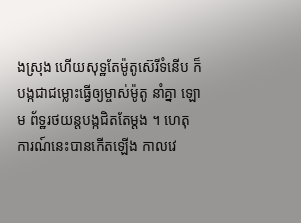ងស្រុង ហើយសុទ្ឋតែម៉ូតូស៊េរីទំនើប ក៏បង្កជាជម្លោះធ្វើឲ្យម្ចាស់ម៉ូតូ នាំគ្នា ឡោម ព័ទ្ឋរថយន្តបង្កជិតតែម្តង ។ ហេតុការណ៍នេះបានកើតឡើង កាលវេ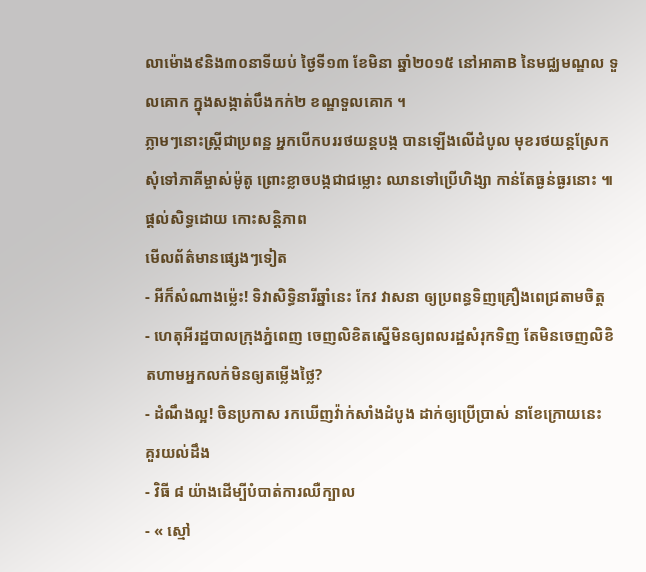លាម៉ោង៩និង៣០នាទីយប់ ថ្ងៃទី១៣ ខែមិនា ឆ្នាំ២០១៥ នៅអាគាB នៃមជ្ឈមណ្ឌល ទួលគោក ក្នុងសង្កាត់បឹងកក់២ ខណ្ឌទួលគោក ។
ភ្លាមៗនោះស្ត្រីជាប្រពន្ឋ អ្នកបើកបររថយន្តបង្ក បានឡើងលើដំបូល មុខរថយន្តស្រែក សុំទៅភាគីម្ចាស់ម៉ូតូ ព្រោះខ្លាចបង្កជាជម្លោះ ឈានទៅប្រើហិង្សា កាន់តែធ្ងន់ធ្ងរនោះ ៕
ផ្តល់សិទ្ធដោយ កោះសន្តិភាព
មើលព័ត៌មានផ្សេងៗទៀត
- អីក៏សំណាងម្ល៉េះ! ទិវាសិទ្ធិនារីឆ្នាំនេះ កែវ វាសនា ឲ្យប្រពន្ធទិញគ្រឿងពេជ្រតាមចិត្ត
- ហេតុអីរដ្ឋបាលក្រុងភ្នំពេញ ចេញលិខិតស្នើមិនឲ្យពលរដ្ឋសំរុកទិញ តែមិនចេញលិខិតហាមអ្នកលក់មិនឲ្យតម្លើងថ្លៃ?
- ដំណឹងល្អ! ចិនប្រកាស រកឃើញវ៉ាក់សាំងដំបូង ដាក់ឲ្យប្រើប្រាស់ នាខែក្រោយនេះ
គួរយល់ដឹង
- វិធី ៨ យ៉ាងដើម្បីបំបាត់ការឈឺក្បាល
- « ស្មៅ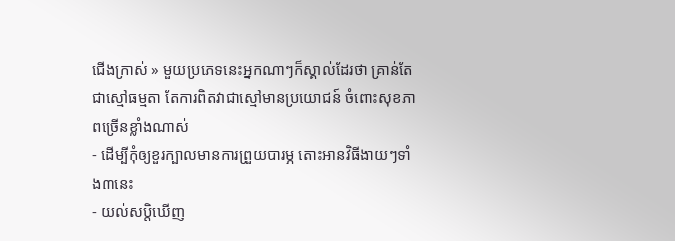ជើងក្រាស់ » មួយប្រភេទនេះអ្នកណាៗក៏ស្គាល់ដែរថា គ្រាន់តែជាស្មៅធម្មតា តែការពិតវាជាស្មៅមានប្រយោជន៍ ចំពោះសុខភាពច្រើនខ្លាំងណាស់
- ដើម្បីកុំឲ្យខួរក្បាលមានការព្រួយបារម្ភ តោះអានវិធីងាយៗទាំង៣នេះ
- យល់សប្តិឃើញ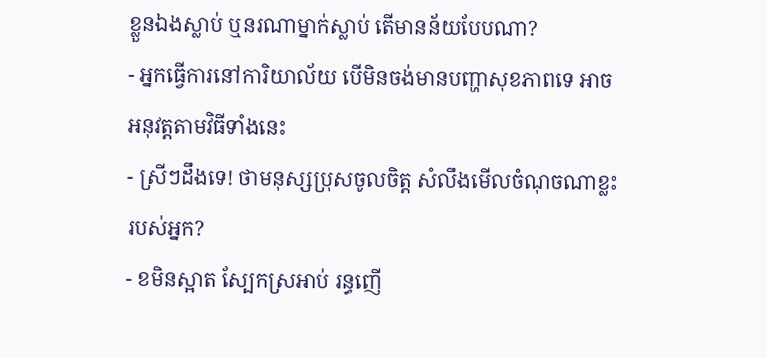ខ្លួនឯងស្លាប់ ឬនរណាម្នាក់ស្លាប់ តើមានន័យបែបណា?
- អ្នកធ្វើការនៅការិយាល័យ បើមិនចង់មានបញ្ហាសុខភាពទេ អាចអនុវត្តតាមវិធីទាំងនេះ
- ស្រីៗដឹងទេ! ថាមនុស្សប្រុសចូលចិត្ត សំលឹងមើលចំណុចណាខ្លះរបស់អ្នក?
- ខមិនស្អាត ស្បែកស្រអាប់ រន្ធញើ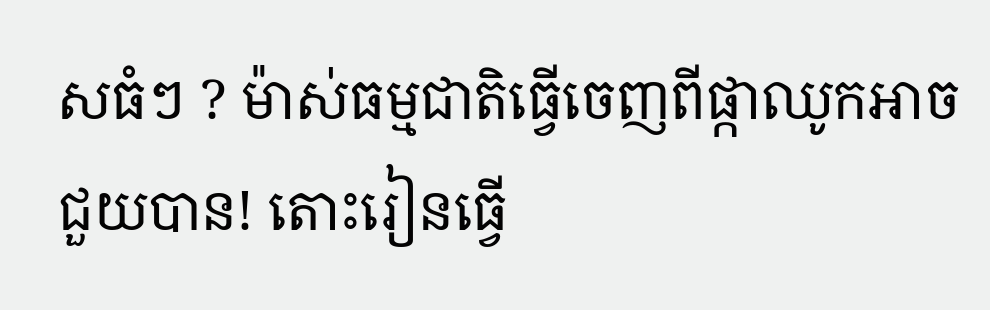សធំៗ ? ម៉ាស់ធម្មជាតិធ្វើចេញពីផ្កាឈូកអាចជួយបាន! តោះរៀនធ្វើ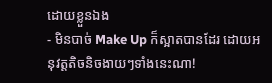ដោយខ្លួនឯង
- មិនបាច់ Make Up ក៏ស្អាតបានដែរ ដោយអនុវត្តតិចនិចងាយៗទាំងនេះណា!